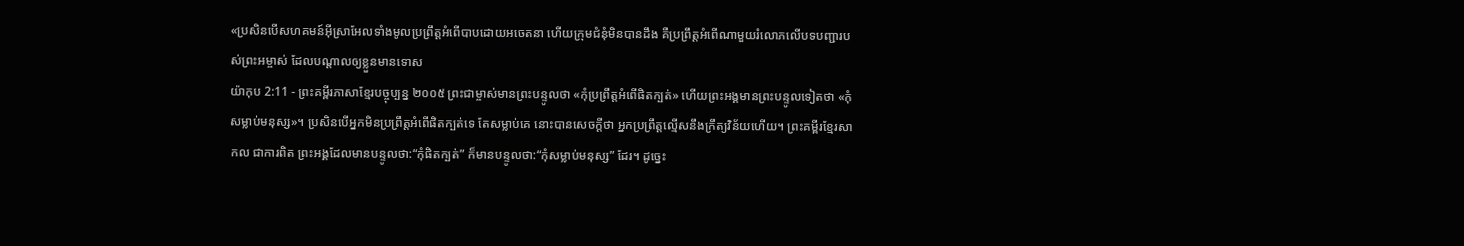«ប្រសិនបើសហគមន៍អ៊ីស្រាអែលទាំងមូលប្រព្រឹត្តអំពើបាបដោយអចេតនា ហើយក្រុមជំនុំមិនបានដឹង គឺប្រព្រឹត្តអំពើណាមួយរំលោភលើបទបញ្ជារបស់ព្រះអម្ចាស់ ដែលបណ្ដាលឲ្យខ្លួនមានទោស
យ៉ាកុប 2:11 - ព្រះគម្ពីរភាសាខ្មែរបច្ចុប្បន្ន ២០០៥ ព្រះជាម្ចាស់មានព្រះបន្ទូលថា «កុំប្រព្រឹត្តអំពើផិតក្បត់» ហើយព្រះអង្គមានព្រះបន្ទូលទៀតថា «កុំសម្លាប់មនុស្ស»។ ប្រសិនបើអ្នកមិនប្រព្រឹត្តអំពើផិតក្បត់ទេ តែសម្លាប់គេ នោះបានសេចក្ដីថា អ្នកប្រព្រឹត្តល្មើសនឹងក្រឹត្យវិន័យហើយ។ ព្រះគម្ពីរខ្មែរសាកល ជាការពិត ព្រះអង្គដែលមានបន្ទូលថា:“កុំផិតក្បត់” ក៏មានបន្ទូលថា:“កុំសម្លាប់មនុស្ស” ដែរ។ ដូច្នេះ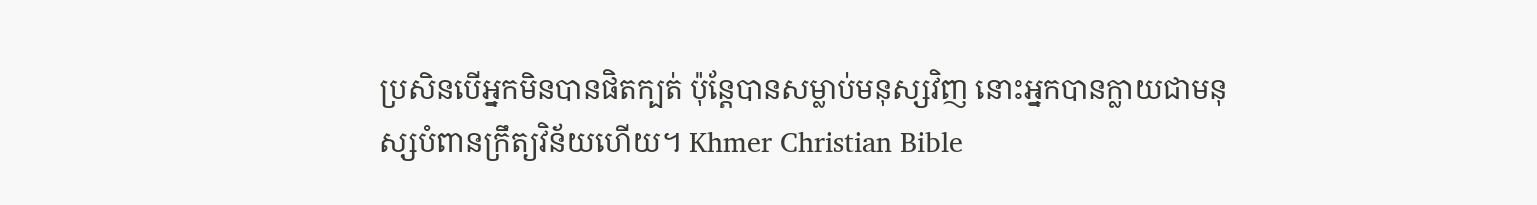ប្រសិនបើអ្នកមិនបានផិតក្បត់ ប៉ុន្តែបានសម្លាប់មនុស្សវិញ នោះអ្នកបានក្លាយជាមនុស្សបំពានក្រឹត្យវិន័យហើយ។ Khmer Christian Bible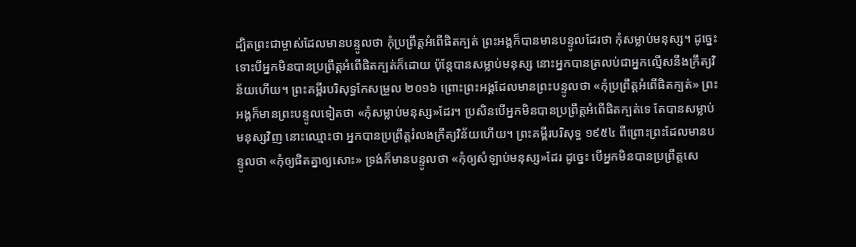ដ្បិតព្រះជាម្ចាស់ដែលមានបន្ទូលថា កុំប្រព្រឹត្ដអំពើផិតក្បត់ ព្រះអង្គក៏បានមានបន្ទូលដែរថា កុំសម្លាប់មនុស្ស។ ដូច្នេះ ទោះបីអ្នកមិនបានប្រព្រឹត្ដអំពើផិតក្បត់ក៏ដោយ ប៉ុន្ដែបានសម្លាប់មនុស្ស នោះអ្នកបានត្រលប់ជាអ្នកល្មើសនឹងក្រឹត្យវិន័យហើយ។ ព្រះគម្ពីរបរិសុទ្ធកែសម្រួល ២០១៦ ព្រោះព្រះអង្គដែលមានព្រះបន្ទូលថា «កុំប្រព្រឹត្តអំពើផិតក្បត់» ព្រះអង្គក៏មានព្រះបន្ទូលទៀតថា «កុំសម្លាប់មនុស្ស»ដែរ។ ប្រសិនបើអ្នកមិនបានប្រព្រឹត្តអំពើផិតក្បត់ទេ តែបានសម្លាប់មនុស្សវិញ នោះឈ្មោះថា អ្នកបានប្រព្រឹត្តរំលងក្រឹត្យវិន័យហើយ។ ព្រះគម្ពីរបរិសុទ្ធ ១៩៥៤ ពីព្រោះព្រះដែលមានបន្ទូលថា «កុំឲ្យផិតគ្នាឲ្យសោះ» ទ្រង់ក៏មានបន្ទូលថា «កុំឲ្យសំឡាប់មនុស្ស»ដែរ ដូច្នេះ បើអ្នកមិនបានប្រព្រឹត្តសេ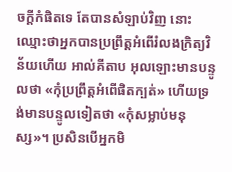ចក្ដីកំផិតទេ តែបានសំឡាប់វិញ នោះឈ្មោះថាអ្នកបានប្រព្រឹត្តអំពើរំលងក្រិត្យវិន័យហើយ អាល់គីតាប អុលឡោះមានបន្ទូលថា «កុំប្រព្រឹត្ដអំពើផិតក្បត់» ហើយទ្រង់មានបន្ទូលទៀតថា «កុំសម្លាប់មនុស្ស»។ ប្រសិនបើអ្នកមិ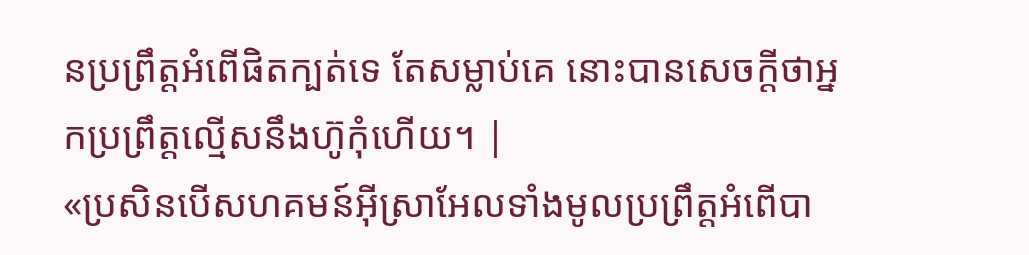នប្រព្រឹត្ដអំពើផិតក្បត់ទេ តែសម្លាប់គេ នោះបានសេចក្ដីថាអ្នកប្រព្រឹត្ដល្មើសនឹងហ៊ូកុំហើយ។ |
«ប្រសិនបើសហគមន៍អ៊ីស្រាអែលទាំងមូលប្រព្រឹត្តអំពើបា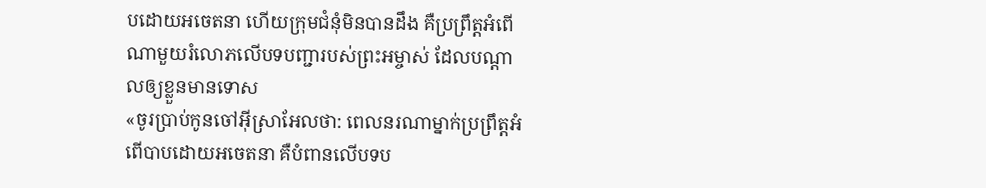បដោយអចេតនា ហើយក្រុមជំនុំមិនបានដឹង គឺប្រព្រឹត្តអំពើណាមួយរំលោភលើបទបញ្ជារបស់ព្រះអម្ចាស់ ដែលបណ្ដាលឲ្យខ្លួនមានទោស
«ចូរប្រាប់កូនចៅអ៊ីស្រាអែលថា: ពេលនរណាម្នាក់ប្រព្រឹត្តអំពើបាបដោយអចេតនា គឺបំពានលើបទប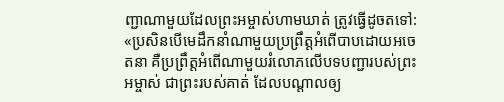ញ្ជាណាមួយដែលព្រះអម្ចាស់ហាមឃាត់ ត្រូវធ្វើដូចតទៅ:
«ប្រសិនបើមេដឹកនាំណាមួយប្រព្រឹត្តអំពើបាបដោយអចេតនា គឺប្រព្រឹត្តអំពើណាមួយរំលោភលើបទបញ្ជារបស់ព្រះអម្ចាស់ ជាព្រះរបស់គាត់ ដែលបណ្ដាលឲ្យ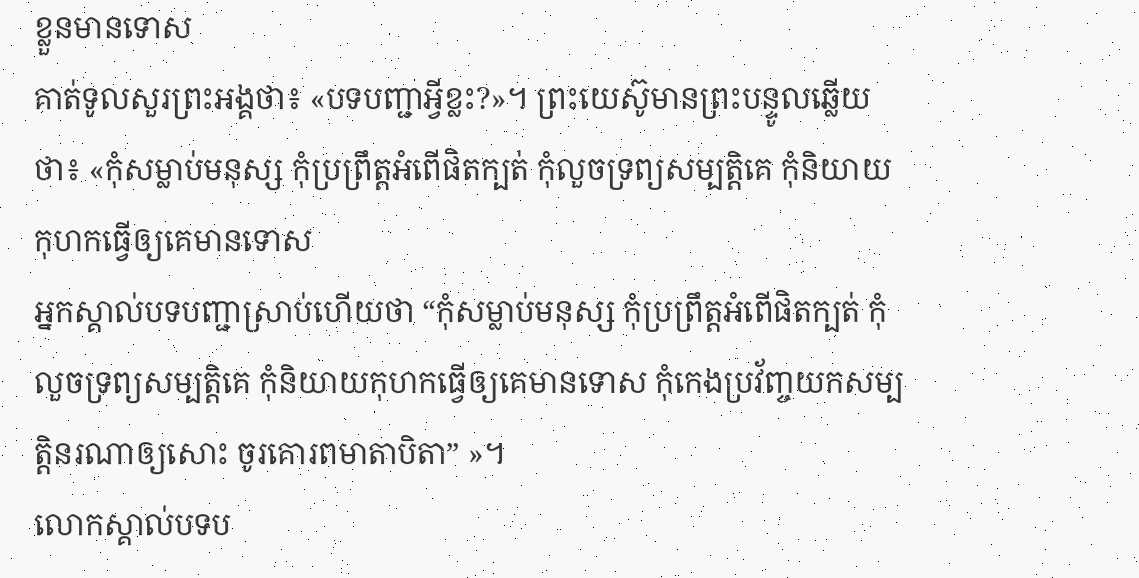ខ្លួនមានទោស
គាត់ទូលសួរព្រះអង្គថា៖ «បទបញ្ជាអ្វីខ្លះ?»។ ព្រះយេស៊ូមានព្រះបន្ទូលឆ្លើយថា៖ «កុំសម្លាប់មនុស្ស កុំប្រព្រឹត្តអំពើផិតក្បត់ កុំលួចទ្រព្យសម្បត្តិគេ កុំនិយាយកុហកធ្វើឲ្យគេមានទោស
អ្នកស្គាល់បទបញ្ជាស្រាប់ហើយថា “កុំសម្លាប់មនុស្ស កុំប្រព្រឹត្តអំពើផិតក្បត់ កុំលួចទ្រព្យសម្បត្តិគេ កុំនិយាយកុហកធ្វើឲ្យគេមានទោស កុំកេងប្រវ័ញ្ចយកសម្បត្តិនរណាឲ្យសោះ ចូរគោរពមាតាបិតា” »។
លោកស្គាល់បទប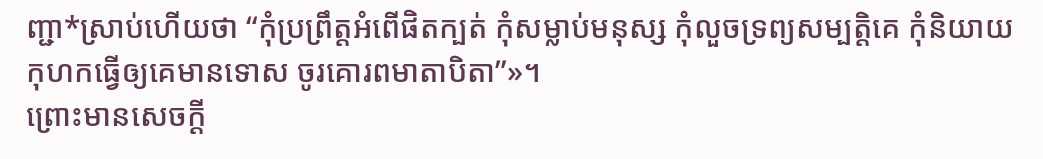ញ្ជា*ស្រាប់ហើយថា “កុំប្រព្រឹត្តអំពើផិតក្បត់ កុំសម្លាប់មនុស្ស កុំលួចទ្រព្យសម្បត្តិគេ កុំនិយាយកុហកធ្វើឲ្យគេមានទោស ចូរគោរពមាតាបិតា”»។
ព្រោះមានសេចក្ដី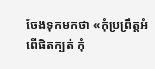ចែងទុកមកថា «កុំប្រព្រឹត្តអំពើផិតក្បត់ កុំ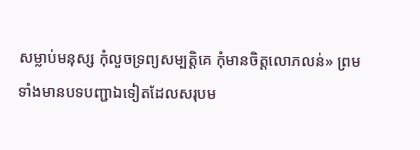សម្លាប់មនុស្ស កុំលួចទ្រព្យសម្បត្តិគេ កុំមានចិត្តលោភលន់» ព្រមទាំងមានបទបញ្ជាឯទៀតដែលសរុបម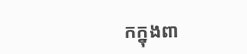កក្នុងពា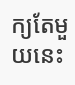ក្យតែមួយនេះ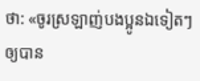ថា: «ចូរស្រឡាញ់បងប្អូនឯទៀតៗ ឲ្យបាន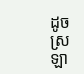ដូចស្រឡា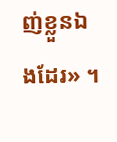ញ់ខ្លួនឯងដែរ» ។